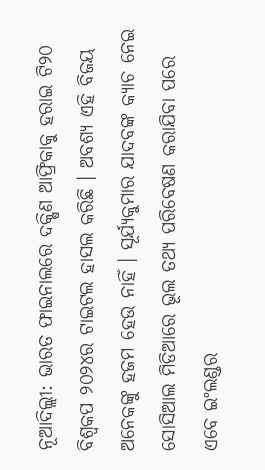ନୂଆଦିଲ୍ଲୀ: ଭାରତ ଫାଇନାଲରେ ଦକ୍ଷିଣ ଆଫ୍ରିକାକୁ ହରାଇ ଟି୨୦ ବିଶ୍ୱକପ ୨୦୨୪ର ଟାଇଟଲ ହାସଲ କରିଛି । ଅବଶ୍ୟ ଏହି ବିଜୟ ଅନେକଙ୍କୁ ହଜମ ହେଉ ନାହିଁ । ସୂର୍ଯ୍ୟକୁମାର ଯାଦବଙ୍କ କ୍ୟାଚ ନେଇ ସୋସିଆଲ ମିଡିଆରେ ଭୂଲ ତଥ୍ୟ ପରିବେଷଣ କରାଯିବା ପରେ ଏବେ ଇଂଲଣ୍ଡର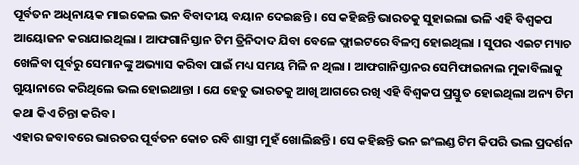ପୂର୍ବତନ ଅଧିନାୟକ ମାଇକେଲ ଭନ ବିବାଦୀୟ ବୟାନ ଦେଇଛନ୍ତି । ସେ କହିଛନ୍ତି ଭାରତକୁ ସୁହାଇଲା ଭଳି ଏହି ବିଶ୍ୱକପ ଆୟୋଜନ କରାଯାଇଥିଲା । ଆଫଗାନିସ୍ତାନ ଟିମ ତ୍ରିନିଦାଦ ଯିବା ବେଳେ ଫ୍ଲାଇଟରେ ବିଳମ୍ବ ହୋଇଥିଲା । ସୁପର ଏଇଟ ମ୍ୟାଚ ଖେଳିବା ପୂର୍ବରୁ ସେମାନଙ୍କୁ ଅଭ୍ୟାସ କରିବା ପାଇଁ ମଧ୍ୟ ସମୟ ମିଳି ନ ଥିଲା । ଆଫଗାନିସ୍ତାନର ସେମିଫାଇନାଲ ମୁକାବିଲାକୁ ଗୁୟାନାରେ କରିଥିଲେ ଭଲ ହୋଇଥାନ୍ତା । ଯେ ହେତୁ ଭାରତକୁ ଆଖି ଆଗରେ ରଖି ଏହି ବିଶ୍ୱକପ ପ୍ରସ୍ତୁତ ହୋଇଥିଲା ଅନ୍ୟ ଟିମ କଥା କିଏ ଚିନ୍ତା କରିବ ।
ଏହାର ଜବାବରେ ଭାରତର ପୂର୍ବତନ କୋଚ ରବି ଶାସ୍ତ୍ରୀ ମୁହଁ ଖୋଲିଛନ୍ତି । ସେ କହିଛନ୍ତି ଭନ ଇଂଲଣ୍ଡ ଟିମ କିପରି ଭଲ ପ୍ରଦର୍ଶନ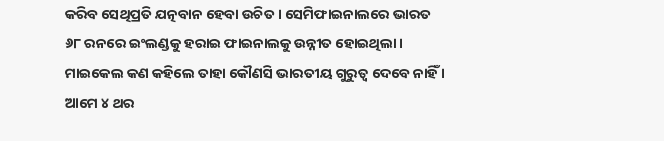କରିବ ସେଥିପ୍ରତି ଯତ୍ନବାନ ହେବା ଉଚିତ । ସେମିଫାଇନାଲରେ ଭାରତ ୬୮ ରନରେ ଇଂଲଣ୍ଡକୁ ହରାଇ ଫାଇନାଲକୁ ଉନ୍ନୀତ ହୋଇଥିଲା । ମାଇକେଲ କଣ କହିଲେ ତାହା କୌଣସି ଭାରତୀୟ ଗୁରୁତ୍ୱ ଦେବେ ନାହିଁ । ଆମେ ୪ ଥର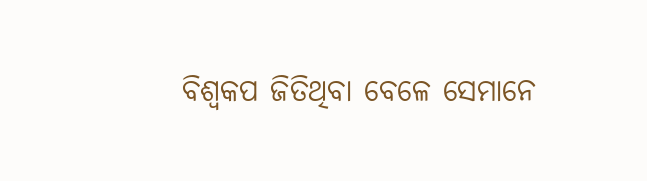ବିଶ୍ୱକପ ଜିତିଥିବା ବେଳେ ସେମାନେ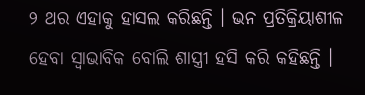୨ ଥର ଏହାକୁ ହାସଲ କରିଛନ୍ତି । ଭନ ପ୍ରତିକ୍ରିୟାଶୀଳ ହେବା ସ୍ୱାଭାବିକ ବୋଲି ଶାସ୍ତ୍ରୀ ହସି କରି କହିଛନ୍ତି ।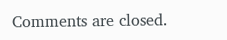Comments are closed.